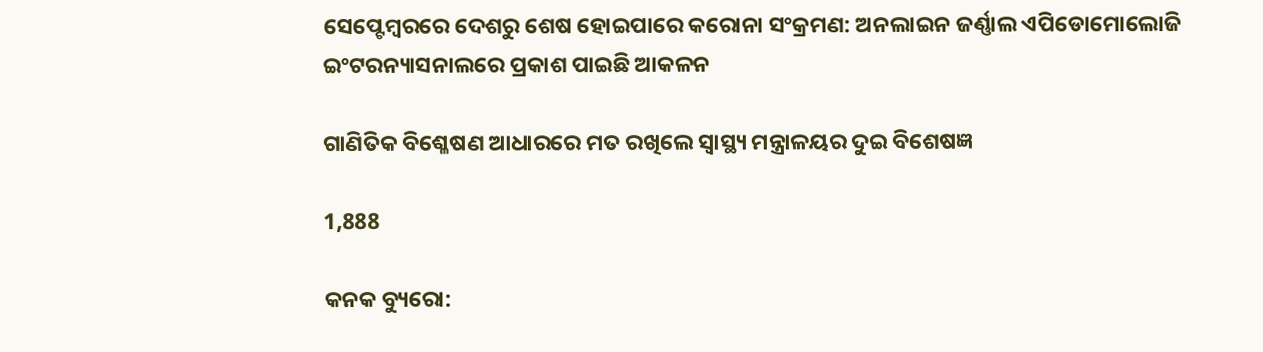ସେପ୍ଟେମ୍ବରରେ ଦେଶରୁ ଶେଷ ହୋଇପାରେ କରୋନା ସଂକ୍ରମଣ: ଅନଲାଇନ ଜର୍ଣ୍ଣାଲ ଏପିଡୋମୋଲୋଜି ଇଂଟରନ୍ୟାସନାଲରେ ପ୍ରକାଶ ପାଇଛି ଆକଳନ

ଗାଣିତିକ ବିଶ୍ଳେଷଣ ଆଧାରରେ ମତ ରଖିଲେ ସ୍ୱାସ୍ଥ୍ୟ ମନ୍ତ୍ରାଳୟର ଦୁଇ ବିଶେଷଜ୍ଞ

1,888

କନକ ବ୍ୟୁରୋ: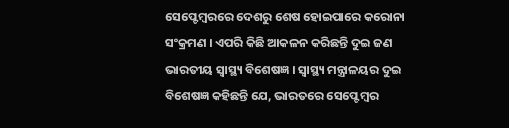ସେପ୍ଟେମ୍ବରରେ ଦେଶରୁ ଶେଷ ହୋଇପାରେ କରୋନା ସଂକ୍ରମଣ । ଏପରି କିଛି ଆକଳନ କରିଛନ୍ତି ଦୁଇ ଜଣ ଭାରତୀୟ ସ୍ୱାସ୍ଥ୍ୟ ବିଶେଷଜ୍ଞ । ସ୍ୱାସ୍ଥ୍ୟ ମନ୍ତ୍ରାଳୟର ଦୁଇ ବିଶେଷଜ୍ଞ କହିଛନ୍ତି ଯେ, ଭାରତରେ ସେପ୍ଟେମ୍ବର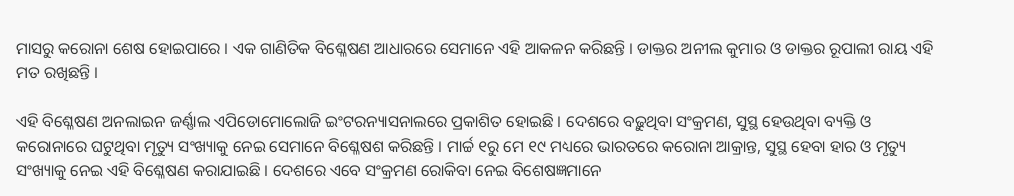ମାସରୁ କରୋନା ଶେଷ ହୋଇପାରେ । ଏକ ଗାଣିତିକ ବିଶ୍ଳେଷଣ ଆଧାରରେ ସେମାନେ ଏହି ଆକଳନ କରିଛନ୍ତି । ଡାକ୍ତର ଅନୀଲ କୁମାର ଓ ଡାକ୍ତର ରୂପାଲୀ ରାୟ ଏହି ମତ ରଖିଛନ୍ତି ।

ଏହି ବିଶ୍ଳେଷଣ ଅନଲାଇନ ଜର୍ଣ୍ଣାଲ ଏପିଡୋମୋଲୋଜି ଇଂଟରନ୍ୟାସନାଲରେ ପ୍ରକାଶିତ ହୋଇଛି । ଦେଶରେ ବଢ଼ୁଥିବା ସଂକ୍ରମଣ, ସୁସ୍ଥ ହେଉଥିବା ବ୍ୟକ୍ତି ଓ କରୋନାରେ ଘଟୁଥିବା ମୃତ୍ୟୁ ସଂଖ୍ୟାକୁ ନେଇ ସେମାନେ ବିଶ୍ଳେଷଶ କରିଛନ୍ତି । ମାର୍ଚ୍ଚ ୧ରୁ ମେ ୧୯ ମଧ୍ୟରେ ଭାରତରେ କରୋନା ଆକ୍ରାନ୍ତ, ସୁସ୍ଥ ହେବା ହାର ଓ ମୃତ୍ୟୁ ସଂଖ୍ୟାକୁ ନେଇ ଏହି ବିଶ୍ଳେଷଣ କରାଯାଇଛି । ଦେଶରେ ଏବେ ସଂକ୍ରମଣ ରୋକିବା ନେଇ ବିଶେଷଜ୍ଞମାନେ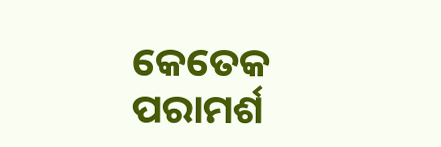କେତେକ ପରାମର୍ଶ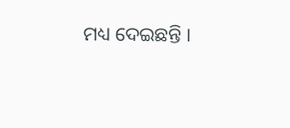ମଧ୍ୟ ଦେଇଛନ୍ତି ।